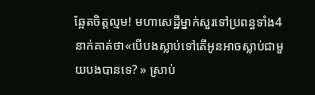ឆ្អែតចិត្តល្មម! មហាសេដ្ឋីម្នាក់សួរទៅប្រពន្ធទាំង4នាក់គាត់ថា«បើបងស្លាប់ទៅតើអូនអាចស្លាប់ជាមួយបងបានទេ? » ស្រាប់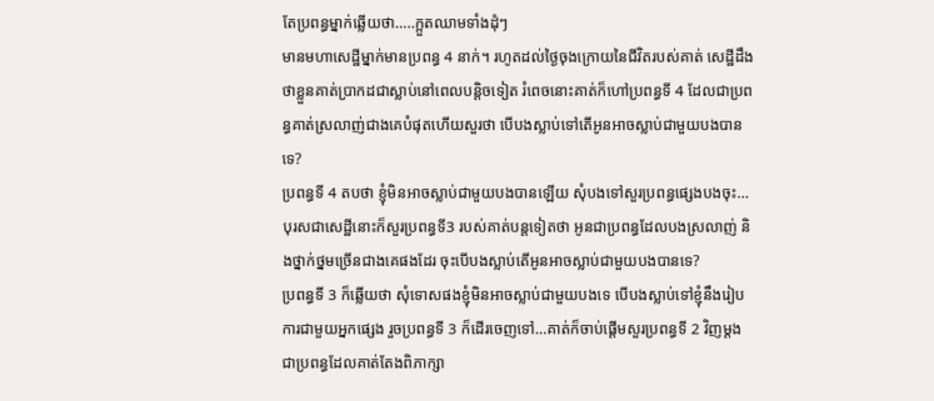តែប្រពន្ធម្នាក់ឆ្លើយថា…..ក្អួតឈាមទាំងដុំៗ
មានមហាសេដ្ឋីម្នាក់មានប្រពន្ធ 4 នាក់។ រហូតដល់ថ្ងៃចុងក្រោយនៃជីវិតរបស់គាត់ សេដ្ឋីដឹងថាខ្លួនគាត់ប្រាកដជាស្លាប់នៅពេលបន្តិចទៀត រំពេចនោះគាត់ក៏ហៅប្រពន្ធទី 4 ដែលជាប្រពន្ធគាត់ស្រលាញ់ជាងគេបំផុតហើយសួរថា បើបងស្លាប់ទៅតើអូនអាចស្លាប់ជាមួយបងបានទេ?
ប្រពន្ធទី 4 តបថា ខ្ញុំមិនអាចស្លាប់ជាមួយបងបានឡើយ សុំបងទៅសួរប្រពន្ធផ្សេងបងចុះ…បុរសជាសេដ្ឋីនោះក៏សួរប្រពន្ធទី3 របស់គាត់បន្តទៀតថា អូនជាប្រពន្ធដែលបងស្រលាញ់ និងថ្នាក់ថ្នមច្រើនជាងគេផងដែរ ចុះបើបងស្លាប់តើអូនអាចស្លាប់ជាមួយបងបានទេ?
ប្រពន្ធទី 3 ក៏ឆ្លើយថា សុំទោសផងខ្ញុំមិនអាចស្លាប់ជាមួយបងទេ បើបងស្លាប់ទៅខ្ញុំនឹងរៀបការជាមួយអ្នកផ្សេង រួចប្រពន្ធទី 3 ក៏ដើរចេញទៅ…គាត់ក៏ចាប់ផ្តើមសួរប្រពន្ធទី 2 វិញម្តង ជាប្រពន្ធដែលគាត់តែងពិភាក្សា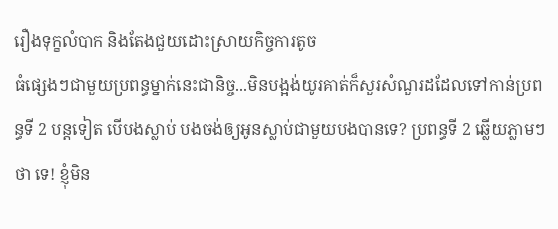រឿងទុក្ខលំបាក និងតែងជួយដោះស្រាយកិច្ចការតូច
ធំផ្សេងៗជាមួយប្រពន្ធម្នាក់នេះជានិច្ច...មិនបង្អង់យូរគាត់ក៏សួរសំណួរដដែលទៅកាន់ប្រពន្ធទី 2 បន្តទៀត បើបងស្លាប់ បងចង់ឲ្យអូនស្លាប់ជាមួយបងបានទេ? ប្រពន្ធទី 2 ឆ្លើយភ្លាមៗថា ទេ! ខ្ញុំមិន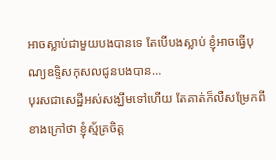អាចស្លាប់ជាមួយបងបានទេ តែបើបងស្លាប់ ខ្ញុំអាចធ្វើបុណ្យឧទ្ទិសកុសលជូនបងបាន…
បុរសជាសេដ្ឋីអស់សង្ឃឹមទៅហើយ តែគាត់ក៏លឺសម្រែកពីខាងក្រៅថា ខ្ញុំស្ម័គ្រចិត្ត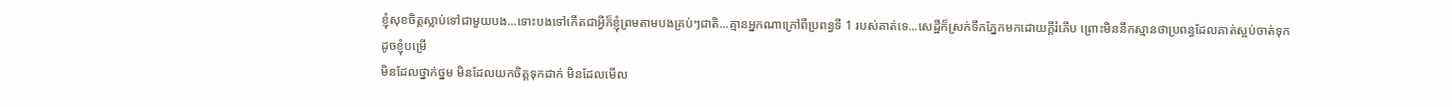ខ្ញុំសុខចិត្តស្លាប់ទៅជាមួយបង...ទោះបងទៅកើតជាអ្វីក៏ខ្ញុំព្រមតាមបងគ្រប់ៗជាតិ...គ្មានអ្នកណាក្រៅពីប្រពន្ធទី 1 របស់គាត់ទេ...សេដ្ឋីក៏ស្រក់ទឹកភ្នែកមកដោយក្តីរំភើប ព្រោះមិននឹកស្មានថាប្រពន្ធដែលគាត់ស្អប់ចាត់ទុកដូចខ្ញុំបម្រើ
មិនដែលថ្នាក់ថ្នម មិនដែលយកចិត្តទុកដាក់ មិនដែលមើល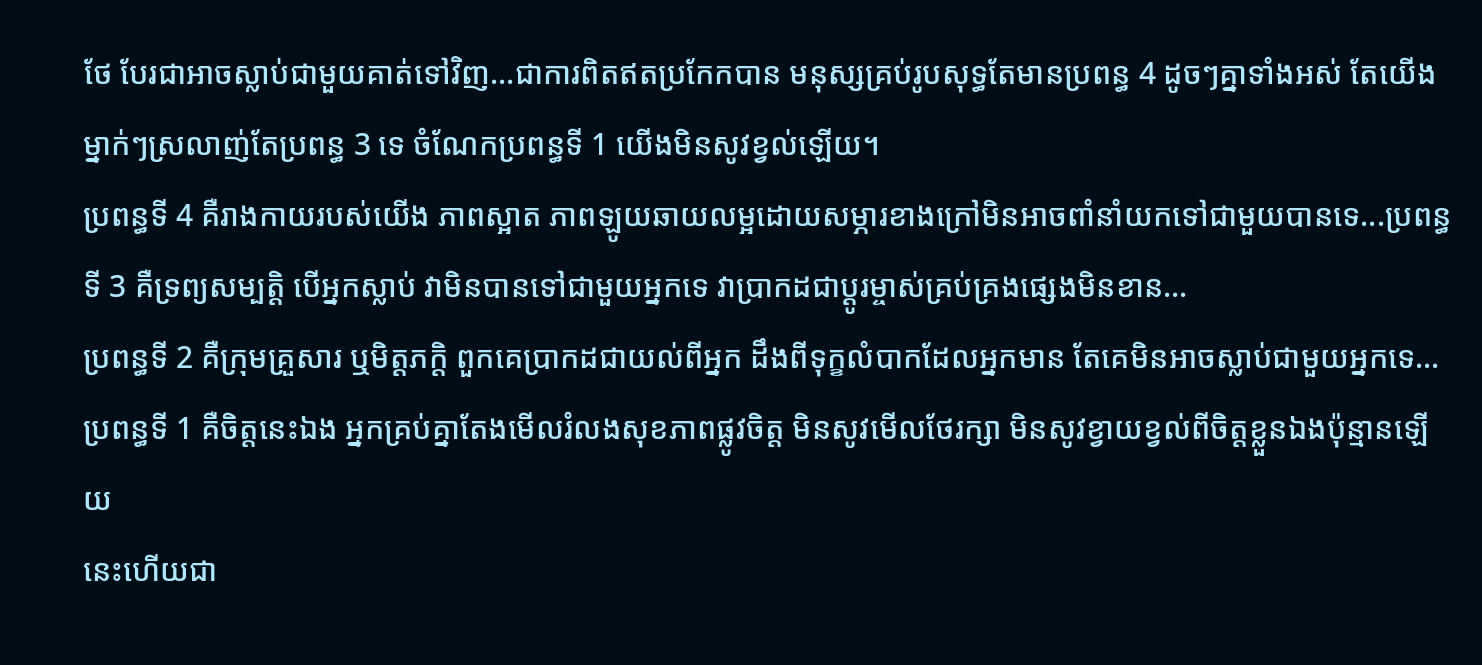ថែ បែរជាអាចស្លាប់ជាមួយគាត់ទៅវិញ...ជាការពិតឥតប្រកែកបាន មនុស្សគ្រប់រូបសុទ្ធតែមានប្រពន្ធ 4 ដូចៗគ្នាទាំងអស់ តែយើងម្នាក់ៗស្រលាញ់តែប្រពន្ធ 3 ទេ ចំណែកប្រពន្ធទី 1 យើងមិនសូវខ្វល់ឡើយ។
ប្រពន្ធទី 4 គឺរាងកាយរបស់យើង ភាពស្អាត ភាពឡូយឆាយលម្អដោយសម្ភារខាងក្រៅមិនអាចពាំនាំយកទៅជាមួយបានទេ...ប្រពន្ធទី 3 គឺទ្រព្យសម្បត្តិ បើអ្នកស្លាប់ វាមិនបានទៅជាមួយអ្នកទេ វាប្រាកដជាប្តូរម្ចាស់គ្រប់គ្រងផ្សេងមិនខាន…
ប្រពន្ធទី 2 គឺក្រុមគ្រួសារ ឬមិត្តភក្តិ ពួកគេប្រាកដជាយល់ពីអ្នក ដឹងពីទុក្ខលំបាកដែលអ្នកមាន តែគេមិនអាចស្លាប់ជាមួយអ្នកទេ…ប្រពន្ធទី 1 គឺចិត្តនេះឯង អ្នកគ្រប់គ្នាតែងមើលរំលងសុខភាពផ្លូវចិត្ត មិនសូវមើលថែរក្សា មិនសូវខ្វាយខ្វល់ពីចិត្តខ្លួនឯងប៉ុន្មានឡើយ
នេះហើយជា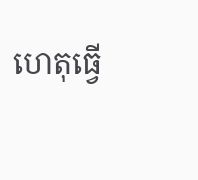ហេតុធ្វើ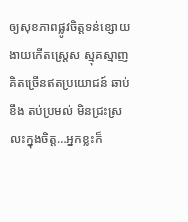ឲ្យសុខភាពផ្លូវចិត្តទន់ខ្សោយ ងាយកើតស្រ្តេស ស្មុគស្មាញ គិតច្រើនឥតប្រយោជន៍ ឆាប់ខឹង តប់ប្រមល់ មិនជ្រះស្រលះក្នុងចិត្ត…អ្នកខ្លះក៏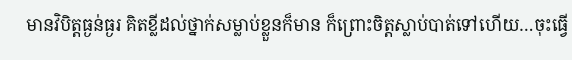មានវិបិត្តធ្ងន់ធ្ងរ គិតខ្លីដល់ថ្នាក់សម្លាប់ខ្លួនក៏មាន ក៏ព្រោះចិត្តស្លាប់បាត់ទៅហើយ…ចុះធ្វើ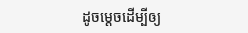ដូចម្តេចដើម្បីឲ្យ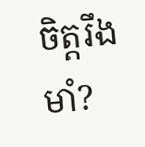ចិត្តរឹងមាំ?